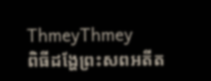ThmeyThmey
ពិធីដង្ហែព្រះសពអតីត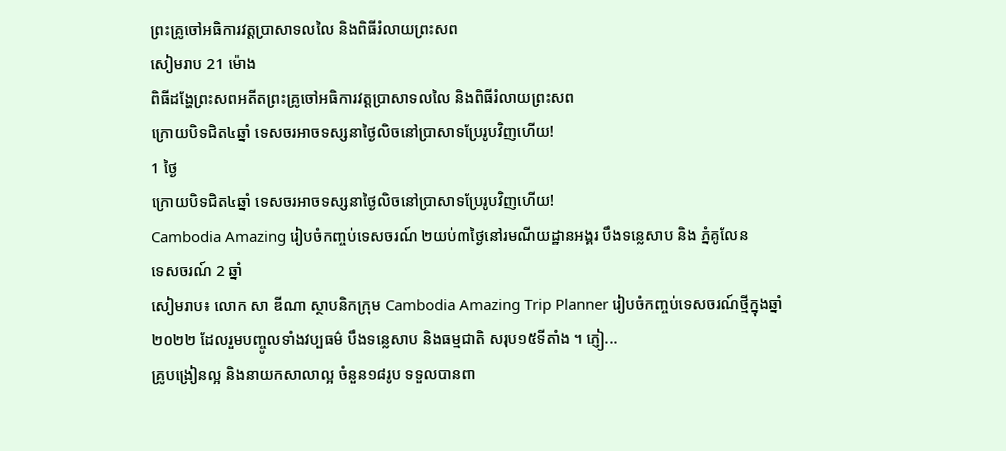ព្រះគ្រូចៅអធិការវត្តប្រាសាទលលៃ និងពិធីរំលាយព្រះសព
សៀមរាប 21 ម៉ោង
ពិធីដង្ហែព្រះសពអតីតព្រះគ្រូចៅអធិការវត្តប្រាសាទលលៃ និងពិធីរំលាយព្រះសព
ក្រោយបិទជិត៤ឆ្នាំ ទេសចរអាចទស្សនាថ្ងៃលិចនៅប្រាសាទប្រែរូបវិញហើយ!
1 ថ្ងៃ
ក្រោយបិទជិត៤ឆ្នាំ ទេសចរអាចទស្សនាថ្ងៃលិចនៅប្រាសាទប្រែរូបវិញហើយ!
Cambodia Amazing រៀបចំកញ្ចប់ទេសចរណ៍ ២យប់៣ថ្ងៃនៅរមណីយដ្ឋានអង្គរ បឹងទន្លេសាប និង ភ្នំគូលែន
ទេសចរណ៍ 2 ឆ្នាំ
សៀមរាប៖ លោក សា ឌីណា ស្ថាបនិកក្រុម Cambodia Amazing Trip Planner រៀបចំកញ្ចប់ទេសចរណ៍ថ្មីក្នុងឆ្នាំ២០២២ ដែលរួមបញ្ចូលទាំងវប្បធម៌ បឹងទន្លេសាប និងធម្មជាតិ សរុប១៥ទីតាំង ។ ភ្ញៀ...
គ្រូបង្រៀនល្អ និងនាយកសាលាល្អ ចំនួន១៨រូប ទទួលបានពា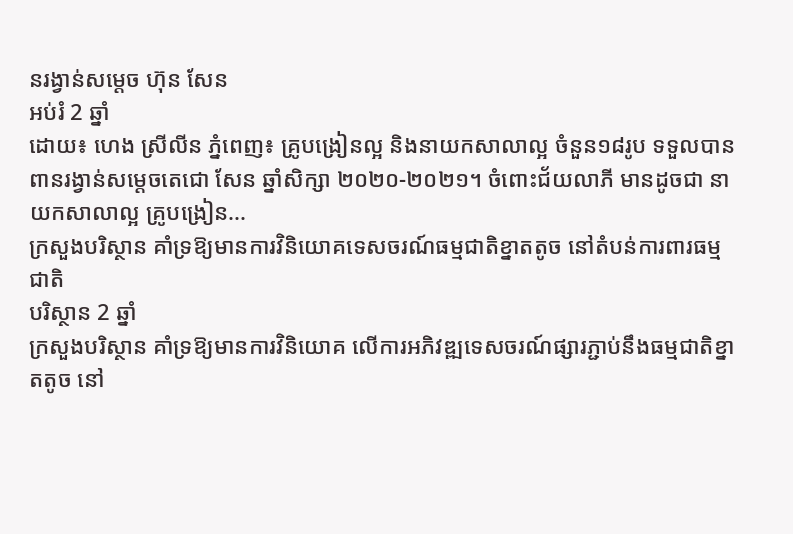នរង្វាន់សម្តេច ហ៊ុន សែន
អប់រំ 2 ឆ្នាំ
ដោយ៖ ហេង ស្រីលីន ភ្នំពេញ៖ គ្រូបង្រៀនល្អ និងនាយកសាលាល្អ ចំនួន១៨រូប ទទួលបានពានរង្វាន់សម្តេចតេជោ សែន ឆ្នាំសិក្សា ២០២០-២០២១។ ចំពោះជ័យលាភី មានដូចជា នាយកសាលាល្អ គ្រូបង្រៀន...
ក្រសួងបរិស្ថាន គាំទ្រឱ្យមានការវិនិយោគទេសចរណ៍ធម្មជាតិខ្នាតតូច នៅតំបន់ការពារធម្មជាតិ
បរិស្ថាន 2 ឆ្នាំ
ក្រសួងបរិស្ថាន គាំទ្រឱ្យមានការវិនិយោគ លើការអភិវឌ្ឍទេសចរណ៍ផ្សារភ្ជាប់នឹងធម្មជាតិខ្នាតតូច នៅ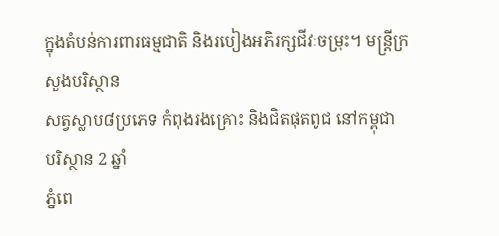ក្នុងតំបន់ការពារធម្មជាតិ និងរបៀងអភិរក្សជីវៈចម្រុះ។ មន្រ្តីក្រសួងបរិស្ថាន
សត្វស្លាប៨ប្រភេទ កំពុងរងគ្រោះ និងជិតផុតពូជ នៅកម្ពុជា
បរិស្ថាន 2 ឆ្នាំ
ភ្នំពេ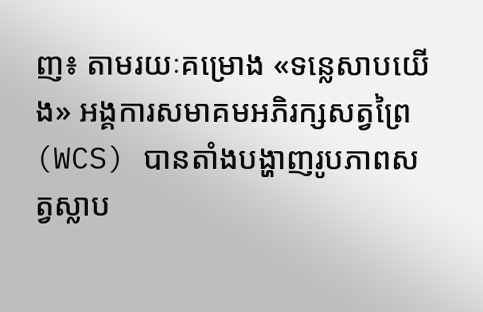ញ៖ តាមរយៈគម្រោង «ទន្លេសាបយើង» អង្គការសមាគមអភិរក្សសត្វព្រៃ (WCS) បានតាំងបង្ហាញរូបភាពសត្វស្លាប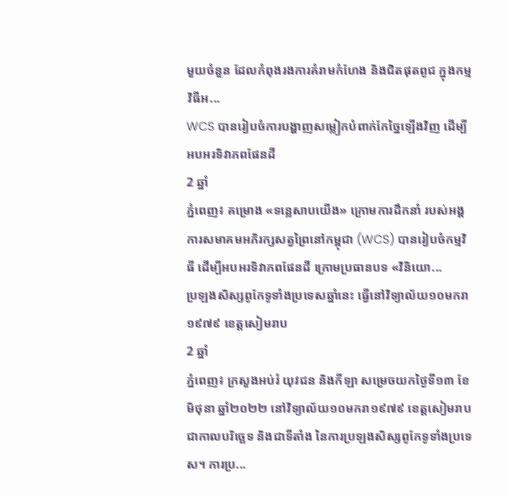មួយចំនួន ដែលកំពុងរងការគំរាមកំហែង និងជិតផុតពូជ ក្នុងកម្មវិធីអ...
WCS បានរៀបចំការបង្ហាញសម្លៀកបំពាក់កែច្នៃឡើងវិញ ដើម្បីអបអរទិវាភពផែនដី
2 ឆ្នាំ
ភ្នំពេញ៖ គម្រោង «ទន្លេសាបយើង» ក្រោមការដឹកនាំ របស់អង្គការសមាគមអភិរក្សសត្វព្រៃនៅកម្ពុជា (WCS) បានរៀបចំកម្មវិធី ដើម្បីអបអរទិវាភពផែនដី ក្រោមប្រធានបទ «វិនិយោ...
ប្រឡងសិស្សពូកែទូទាំងប្រទេសឆ្នាំនេះ ធ្វើនៅវិទ្យាល័យ១០មករា១៩៧៩ ខេត្តសៀមរាប
2 ឆ្នាំ
ភ្នំពេញ៖ ក្រសួងអប់រំ យុវជន និងកីឡា សម្រេចយកថ្ងៃទី១៣ ខែមិថុនា ឆ្នាំ២០២២ នៅវិទ្យាល័យ១០មករា១៩៧៩ ខេត្តសៀមរាប ជាកាលបរិច្ឆេទ និងជាទីតាំង នៃការប្រឡងសិស្សពូកែទូទាំងប្រទេស។ ការប្រ...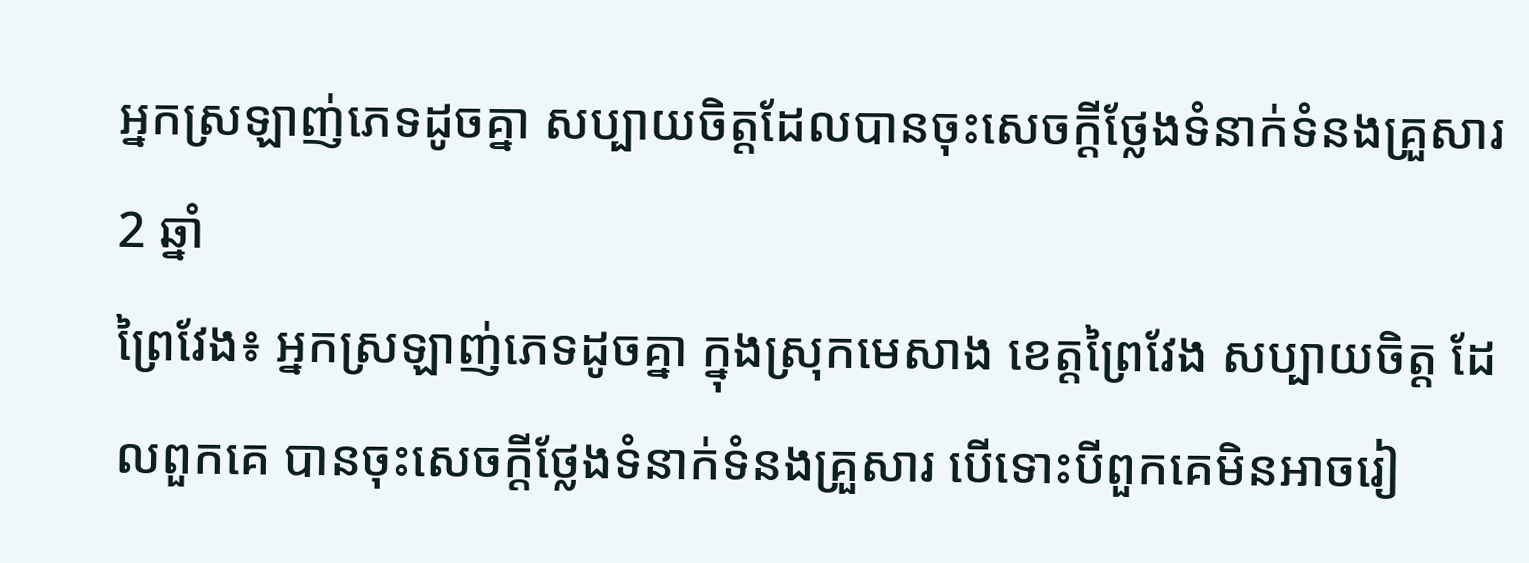អ្នកស្រឡាញ់ភេទដូចគ្នា សប្បាយចិត្តដែលបានចុះសេចក្ដីថ្លែងទំនាក់ទំនងគ្រួសារ
2 ឆ្នាំ
ព្រៃវែង៖ អ្នកស្រឡាញ់ភេទដូចគ្នា ក្នុងស្រុកមេសាង ខេត្តព្រៃវែង សប្បាយចិត្ត ដែលពួកគេ បានចុះសេចក្ដីថ្លែងទំនាក់ទំនងគ្រួសារ បើទោះបីពួកគេមិនអាចរៀ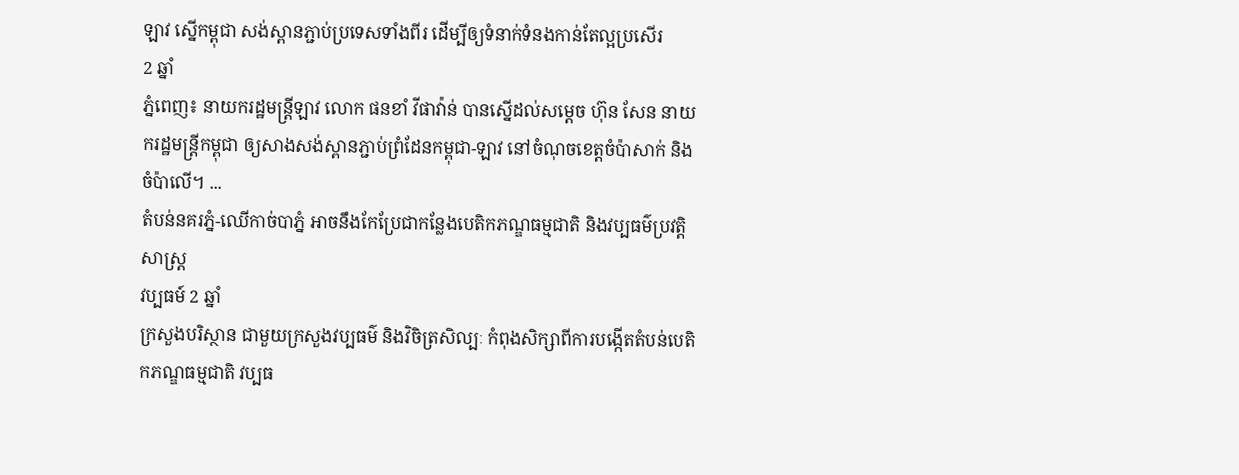ឡាវ ស្នើកម្ពុជា សង់ស្ពានភ្ជាប់ប្រទេសទាំងពីរ ដើម្បីឲ្យទំនាក់ទំនងកាន់តែល្អប្រសើរ
2 ឆ្នាំ
ភ្នំពេញ៖ នាយករដ្ឋមន្ត្រីឡាវ លោក ផនខាំ វីផាវ៉ាន់ បានស្នើដល់សម្តេច ហ៊ុន សែន នាយករដ្ឋមន្រ្តីកម្ពុជា ឲ្យសាងសង់ស្ពានភ្ជាប់ព្រំដែនកម្ពុជា-ឡាវ នៅចំណុចខេត្តចំប៉ាសាក់ និងចំប៉ាលើ។ ...
តំបន់នគរភ្នំ-ឈើកាច់បាភ្នំ អាចនឹងកែប្រែជាកន្លែងបេតិកភណ្ឌធម្មជាតិ និងវប្បធម៌ប្រវត្តិសាស្រ្ត
វប្បធម៍ 2 ឆ្នាំ
ក្រសួងបរិស្ថាន ជាមួយក្រសួងវប្បធម៌ និងវិចិត្រសិល្បៈ កំពុងសិក្សាពីការបង្កើតតំបន់បេតិកភណ្ឌធម្មជាតិ វប្បធ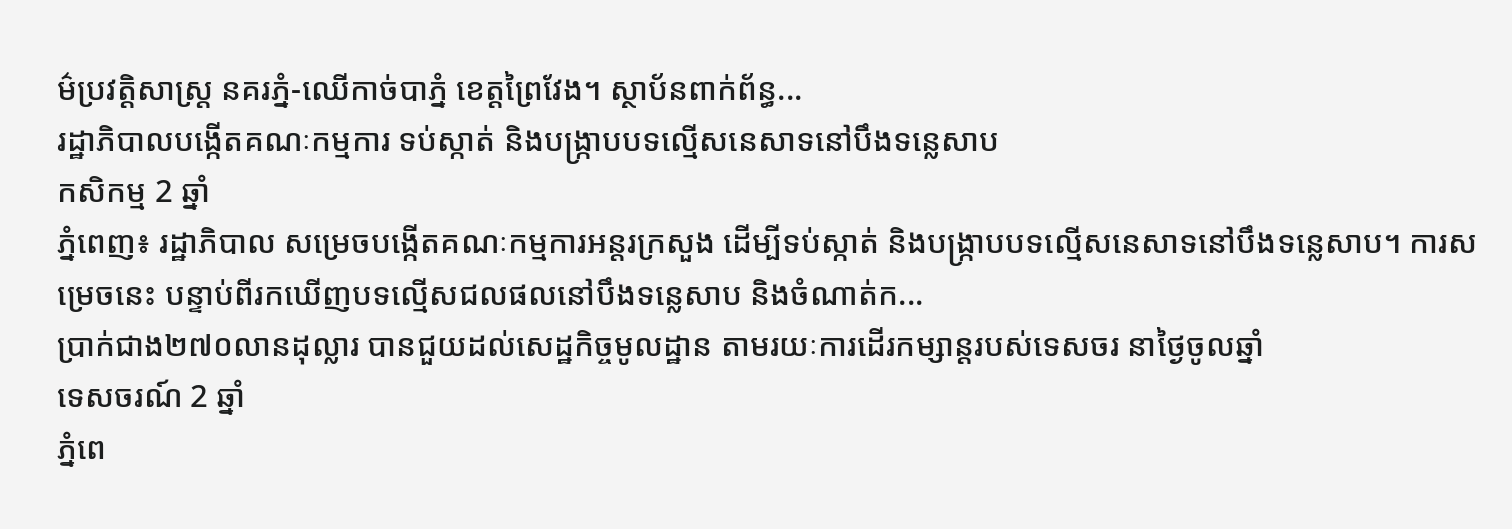ម៌ប្រវត្តិសាស្រ្ត នគរភ្នំ-ឈើកាច់បាភ្នំ ខេត្តព្រៃវែង។ ស្ថាប័នពាក់ព័ន្ធ...
រដ្ឋាភិបាលបង្កើតគណៈកម្មការ ទប់ស្កាត់ និងបង្ក្រាបបទល្មើសនេសាទនៅបឹងទន្លេសាប
កសិកម្ម 2 ឆ្នាំ
ភ្នំពេញ៖ រដ្ឋាភិបាល សម្រេចបង្កើតគណៈកម្មការអន្តរក្រសួង ដើម្បីទប់ស្កាត់ និងបង្ក្រាបបទល្មើសនេសាទនៅបឹងទន្លេសាប។ ការសម្រេចនេះ បន្ទាប់ពីរកឃើញបទល្មើសជលផលនៅបឹងទន្លេសាប និងចំណាត់ក...
ប្រាក់ជាង២៧០លានដុល្លារ បានជួយដល់សេដ្ឋកិច្ចមូលដ្ឋាន តាមរយៈការដើរកម្សាន្តរបស់ទេសចរ នាថ្ងៃចូលឆ្នាំ
ទេសចរណ៍ 2 ឆ្នាំ
ភ្នំពេ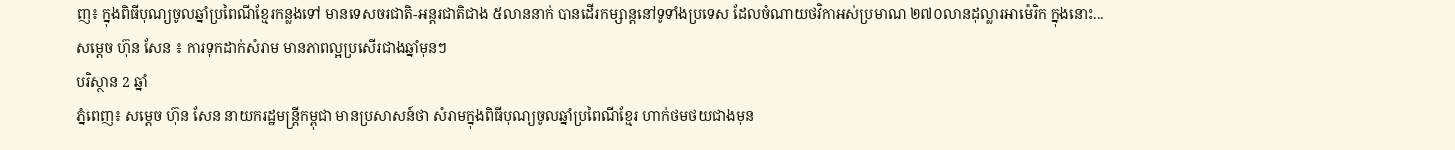ញ៖ ក្នុងពិធីបុណ្យចូលឆ្នាំប្រពៃណីខ្មែរកន្លងទៅ មានទេសចរជាតិ-អន្តរជាតិជាង ៥លាននាក់ បានដើរកម្សាន្តនៅទូទាំងប្រទេស ដែលចំណាយថវិកាអស់ប្រមាណ ២៧០លានដុល្លារអាម៉េរិក ក្នុងនោះ...
សម្ដេច ហ៊ុន សែន ៖ ការទុកដាក់សំរាម មានភាពល្អប្រសើរជាងឆ្នាំមុនៗ
បរិស្ថាន 2 ឆ្នាំ
ភ្នំពេញ៖ សម្ដេច ហ៊ុន សែន នាយករដ្ឋមន្ត្រីកម្ពុជា មានប្រសាសន៍ថា សំរាមក្នុងពិធីបុណ្យចូលឆ្នាំប្រពៃណីខ្មែរ ហាក់ថមថយជាងមុន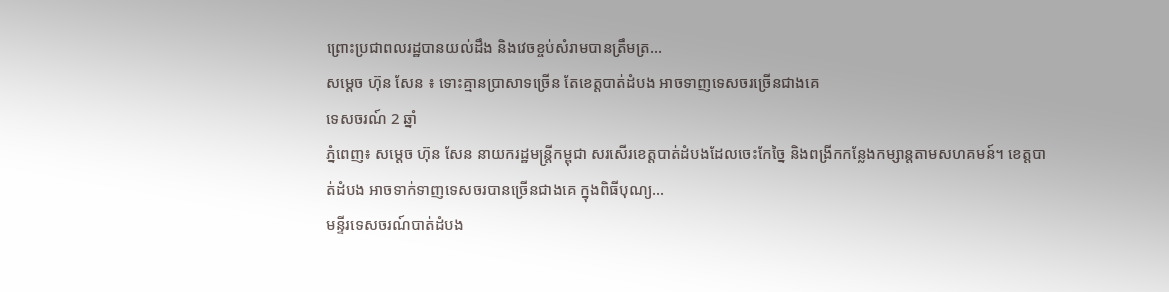ព្រោះប្រជាពលរដ្ឋបានយល់ដឹង និងវេចខ្ចប់សំរាមបានត្រឹមត្រ...
សម្ដេច ហ៊ុន សែន ៖ ទោះគ្មានប្រាសាទច្រើន តែខេត្តបាត់ដំបង អាចទាញទេសចរច្រើនជាងគេ
ទេសចរណ៍ 2 ឆ្នាំ
ភ្នំពេញ៖ សម្ដេច ហ៊ុន សែន នាយករដ្ឋមន្ត្រីកម្ពុជា សរសើរខេត្តបាត់ដំបងដែលចេះកែច្នៃ និងពង្រីកកន្លែងកម្សាន្តតាមសហគមន៍។ ខេត្តបាត់ដំបង អាចទាក់ទាញទេសចរបានច្រើនជាងគេ ក្នុងពិធីបុណ្យ...
មន្ទីរទេសចរណ៍បាត់ដំបង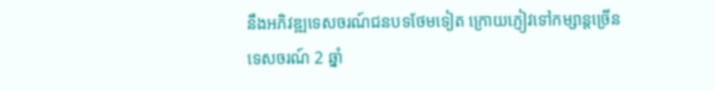នឹងអភិវឌ្ឍទេសចរណ៍ជនបទថែមទៀត ក្រោយភ្ញៀវទៅកម្សាន្តច្រើន
ទេសចរណ៍ 2 ឆ្នាំ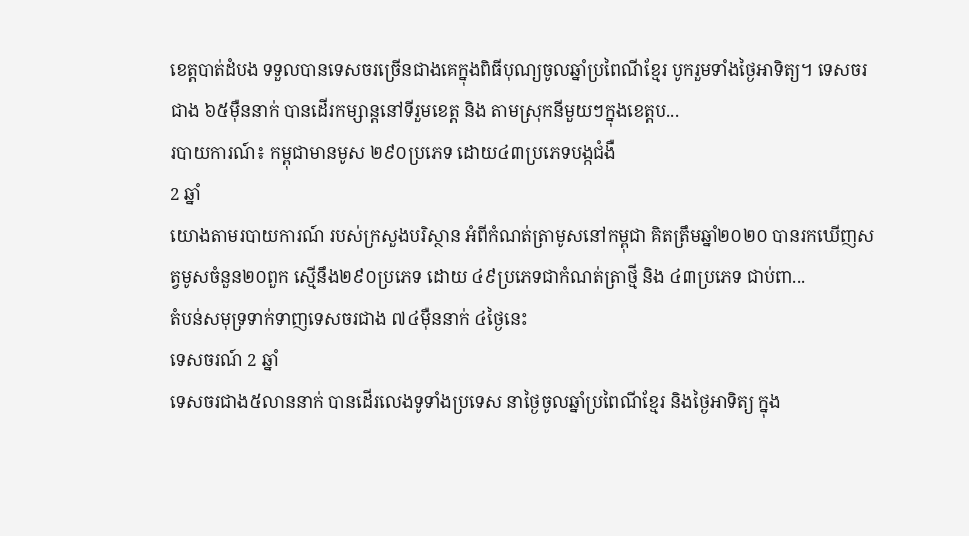ខេត្តបាត់ដំបង ទទួលបានទេសចរច្រើនជាងគេក្នុងពិធីបុណ្យចូលឆ្នាំប្រពៃណីខ្មែរ បូករួមទាំងថ្ងៃអាទិត្យ។ ទេសចរជាង ៦៥ម៉ឺននាក់ បានដើរកម្សាន្តនៅទីរួមខេត្ត និង តាមស្រុកនីមួយៗក្នុងខេត្តប...
របាយការណ៍៖ កម្ពុជាមានមូស ២៩០ប្រភេទ ដោយ៤៣ប្រភេទបង្កជំងឺ
2 ឆ្នាំ
យោងតាមរបាយការណ៍ របស់ក្រសួងបរិស្ថាន អំពីកំណត់ត្រាមូសនៅកម្ពុជា គិតត្រឹមឆ្នាំ២០២០ បានរកឃើញសត្វមូសចំនួន២០ពួក ស្មើនឹង២៩០ប្រភេទ ដោយ ៤៩ប្រភេទជាកំណត់ត្រាថ្មី និង ៤៣ប្រភេទ ជាប់ពា...
តំបន់សមុទ្រទាក់ទាញទេសចរជាង ៧៤ម៉ឺននាក់ ៤ថ្ងៃនេះ
ទេសចរណ៍ 2 ឆ្នាំ
ទេសចរជាង៥លាននាក់ បានដើរលេងទូទាំងប្រទេស នាថ្ងៃចូលឆ្នាំប្រពៃណីខ្មែរ និងថ្ងៃអាទិត្យ ក្នុង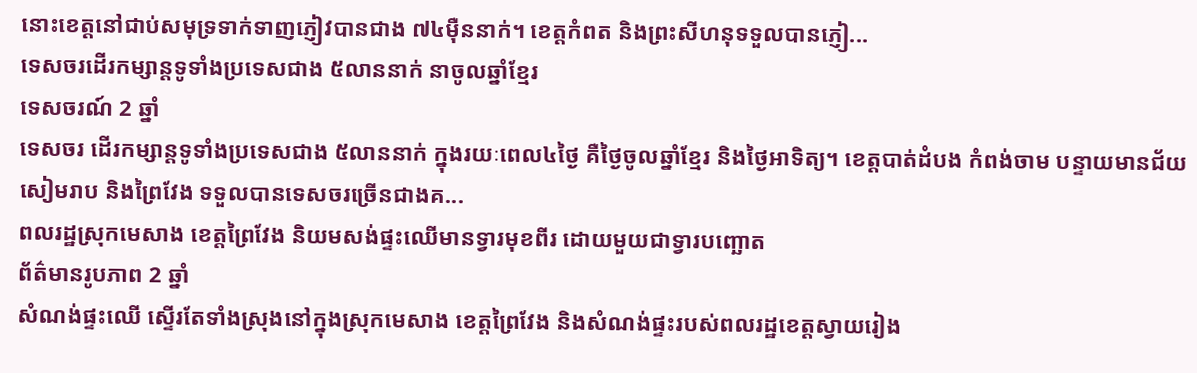នោះខេត្តនៅជាប់សមុទ្រទាក់ទាញភ្ញៀវបានជាង ៧៤ម៉ឺននាក់។ ខេត្តកំពត និងព្រះសីហនុទទួលបានភ្ញៀ...
ទេសចរដើរកម្សាន្តទូទាំងប្រទេសជាង ៥លាននាក់ នាចូលឆ្នាំខ្មែរ
ទេសចរណ៍ 2 ឆ្នាំ
ទេសចរ ដើរកម្សាន្តទូទាំងប្រទេសជាង ៥លាននាក់ ក្នុងរយៈពេល៤ថ្ងៃ គឺថ្ងៃចូលឆ្នាំខ្មែរ និងថ្ងៃអាទិត្យ។ ខេត្តបាត់ដំបង កំពង់ចាម បន្ទាយមានជ័យ សៀមរាប និងព្រៃវែង ទទួលបានទេសចរច្រើនជាងគ...
ពលរដ្ឋស្រុកមេសាង ខេត្តព្រៃវែង និយមសង់ផ្ទះឈើមានទ្វារមុខពីរ ដោយមួយជាទ្វារបញ្ឆោត
ព័ត៌មានរូបភាព 2 ឆ្នាំ
សំណង់ផ្ទះឈើ ស្ទើរតែទាំងស្រុងនៅក្នុងស្រុកមេសាង ខេត្តព្រៃវែង និងសំណង់ផ្ទះរបស់ពលរដ្ឋខេត្តស្វាយរៀង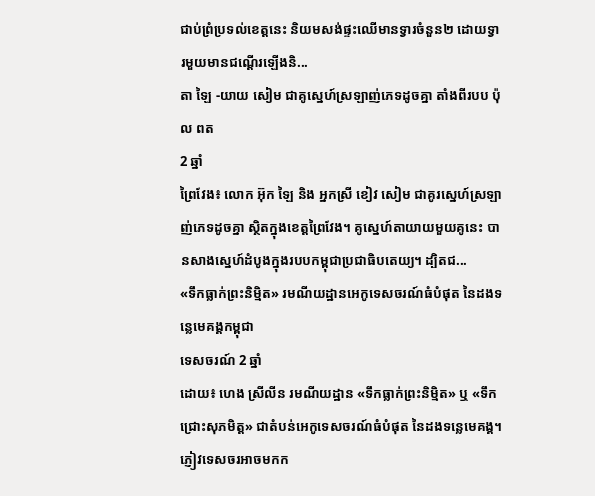ជាប់ព្រំប្រទល់ខេត្តនេះ និយមសង់ផ្ទះឈើមានទ្វារចំនួន២ ដោយទ្វារមួយមានជណ្ដើរឡើងនិ...
តា ឡៃ -យាយ សៀម ជាគូស្នេហ៍ស្រឡាញ់ភេទដូចគ្នា តាំងពីរបប ប៉ុល ពត
2 ឆ្នាំ
ព្រៃវែង៖ លោក អ៊ុក ឡៃ និង អ្នកស្រី ខៀវ សៀម ជាគូរស្នេហ៍ស្រឡាញ់ភេទដូចគ្នា ស្ថិតក្នុងខេត្តព្រៃវែង។ គូស្នេហ៍តាយាយមួយគូនេះ បានសាងស្នេហ៍ដំបូងក្នុងរបបកម្ពុជាប្រជាធិបតេយ្យ។ ដ្បិតជ...
«ទឹកធ្លាក់ព្រះនិមិ្មត» រមណីយដ្ឋានអេកូទេសចរណ៍ធំបំផុត នៃដងទន្លេមេគង្គកម្ពុជា
ទេសចរណ៍ 2 ឆ្នាំ
ដោយ៖ ហេង ស្រីលីន រមណីយដ្ឋាន «ទឹកធ្លាក់ព្រះនិម្មិត» ឬ «ទឹកជ្រោះសុភមិត្ត» ជាតំបន់អេកូទេសចរណ៍ធំបំផុត នៃដងទន្លេមេគង្គ។ ភ្ញៀវទេសចរអាចមកក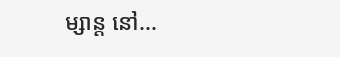ម្សាន្ត នៅ...